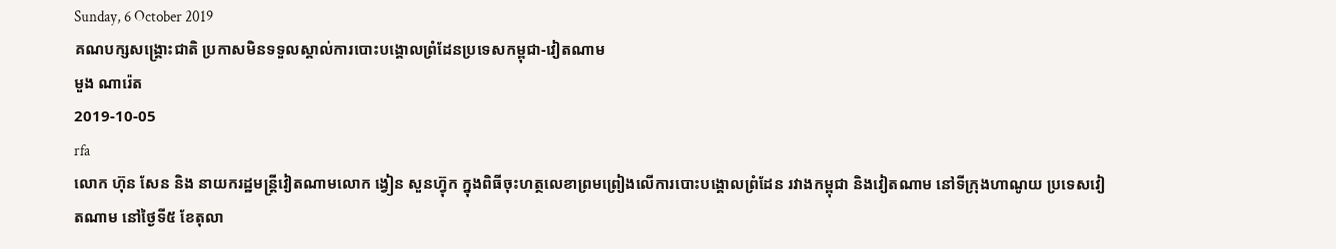Sunday, 6 October 2019
គណបក្សសង្គ្រោះជាតិ ប្រកាសមិនទទួលស្គាល់ការបោះបង្គោលព្រំដែនប្រទេសកម្ពុជា-វៀតណាម
មួង ណារ៉េត
2019-10-05
rfa
លោក ហ៊ុន សែន និង នាយករដ្ឋមន្រ្តីវៀតណាមលោក ង្វៀន សួនហ្វ៊ុក ក្នុងពិធីចុះហត្ថលេខាព្រមព្រៀងលើការបោះបង្គោលព្រំដែន រវាងកម្ពុជា និងវៀតណាម នៅទីក្រុងហាណូយ ប្រទេសវៀតណាម នៅថ្ងៃទី៥ ខែតុលា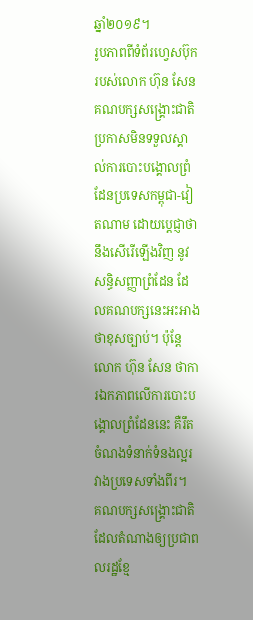ឆ្នាំ២០១៩។
រូបភាពពីទំព័រហ្វេសប៊ុករបស់លោក ហ៊ុន សែន
គណបក្សសង្គ្រោះជាតិ ប្រកាសមិនទទួលស្គាល់ការបោះបង្គោលព្រំដែនប្រទេសកម្ពុជា-វៀតណាម ដោយប្តេជ្ញាថានឹងសើរើឡើងវិញ នូវសន្ធិសញ្ញាព្រំដែន ដែលគណបក្សនេះអះអាងថាខុសច្បាប់។ ប៉ុន្តែលោក ហ៊ុន សែន ថាការឯកភាពលើការបោះបង្គោលព្រំដែននេះ គឺរឹតចំណងទំនាក់ទំនងល្អរវាងប្រទេសទាំងពីរ។
គណបក្សសង្គ្រោះជាតិ ដែលតំណាងឲ្យប្រជាពលរដ្ឋខ្មែ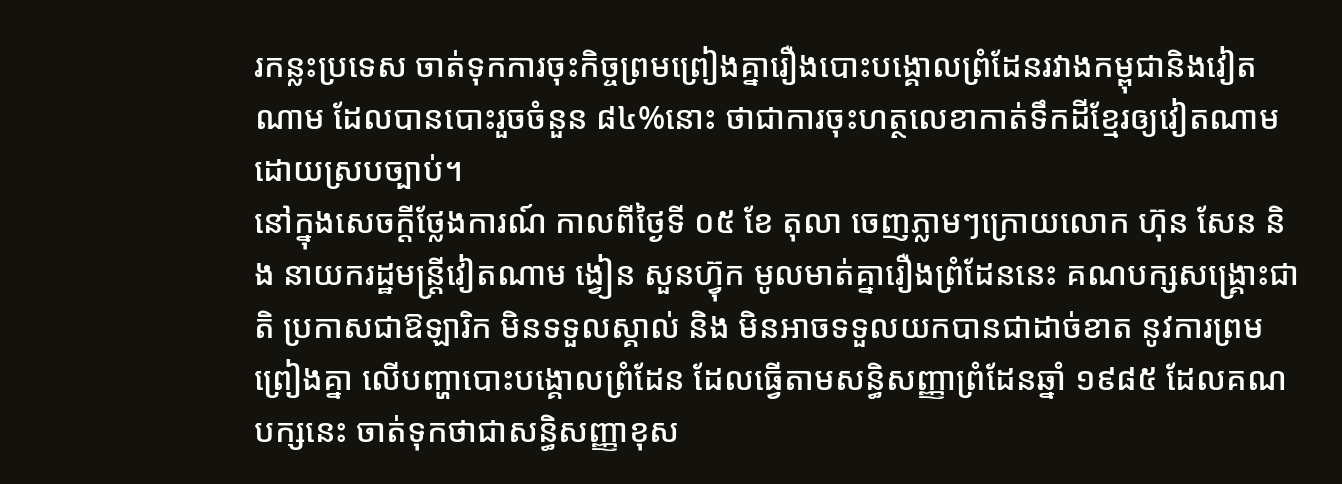រកន្លះប្រទេស ចាត់ទុកការចុះកិច្ចព្រមព្រៀងគ្នារឿងបោះបង្គោលព្រំដែនរវាងកម្ពុជានិងវៀតណាម ដែលបានបោះរួចចំនួន ៨៤%នោះ ថាជាការចុះហត្ថលេខាកាត់ទឹកដីខ្មែរឲ្យវៀតណាម ដោយស្របច្បាប់។
នៅក្នុងសេចក្តីថ្លែងការណ៍ កាលពីថ្ងៃទី ០៥ ខែ តុលា ចេញភ្លាមៗក្រោយលោក ហ៊ុន សែន និង នាយករដ្ឋមន្រ្តីវៀតណាម ង្វៀន សួនហ្វ៊ុក មូលមាត់គ្នារឿងព្រំដែននេះ គណបក្សសង្គ្រោះជាតិ ប្រកាសជាឱឡារិក មិនទទួលស្គាល់ និង មិនអាចទទួលយកបានជាដាច់ខាត នូវការព្រមព្រៀងគ្នា លើបញ្ហាបោះបង្គោលព្រំដែន ដែលធ្វើតាមសន្ធិសញ្ញាព្រំដែនឆ្នាំ ១៩៨៥ ដែលគណបក្សនេះ ចាត់ទុកថាជាសន្ធិសញ្ញាខុស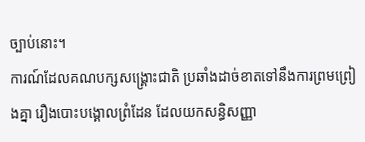ច្បាប់នោះ។
ការណ៍ដែលគណបក្សសង្គ្រោះជាតិ ប្រឆាំងដាច់ខាតទៅនឹងការព្រមព្រៀងគ្នា រឿងបោះបង្គោលព្រំដែន ដែលយកសន្ធិសញ្ញា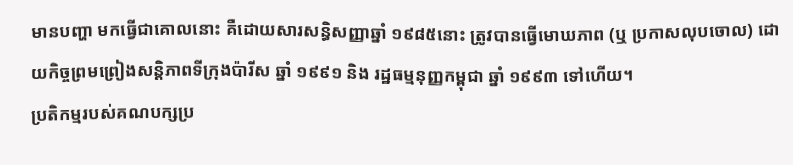មានបញ្ហា មកធ្វើជាគោលនោះ គឺដោយសារសន្ធិសញ្ញាឆ្នាំ ១៩៨៥នោះ ត្រូវបានធ្វើមោឃភាព (ឬ ប្រកាសលុបចោល) ដោយកិច្ចព្រមព្រៀងសន្តិភាពទីក្រុងប៉ារីស ឆ្នាំ ១៩៩១ និង រដ្ឋធម្មនុញ្ញកម្ពុជា ឆ្នាំ ១៩៩៣ ទៅហើយ។
ប្រតិកម្មរបស់គណបក្សប្រ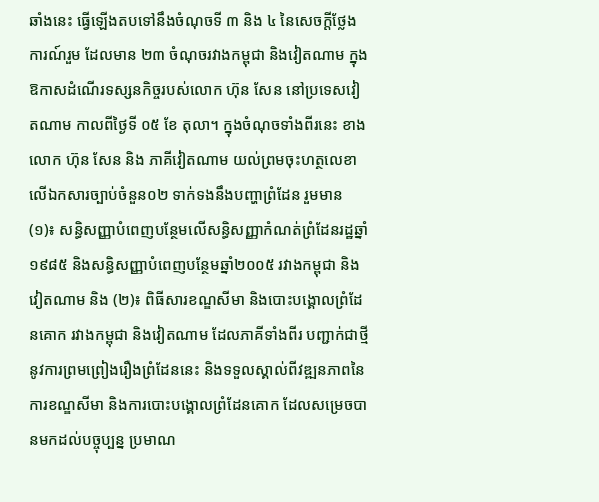ឆាំងនេះ ធ្វើឡើងតបទៅនឹងចំណុចទី ៣ និង ៤ នៃសេចក្តីថ្លែងការណ៍រួម ដែលមាន ២៣ ចំណុចរវាងកម្ពុជា និងវៀតណាម ក្នុងឱកាសដំណើរទស្សនកិច្ចរបស់លោក ហ៊ុន សែន នៅប្រទេសវៀតណាម កាលពីថ្ងៃទី ០៥ ខែ តុលា។ ក្នុងចំណុចទាំងពីរនេះ ខាងលោក ហ៊ុន សែន និង ភាគីវៀតណាម យល់ព្រមចុះហត្ថលេខាលើឯកសារច្បាប់ចំនួន០២ ទាក់ទងនឹងបញ្ហាព្រំដែន រួមមាន (១)៖ សន្ធិសញ្ញាបំពេញបន្ថែមលើសន្ធិសញ្ញាកំណត់ព្រំដែនរដ្ឋឆ្នាំ១៩៨៥ និងសន្ធិសញ្ញាបំពេញបន្ថែមឆ្នាំ២០០៥ រវាងកម្ពុជា និង វៀតណាម និង (២)៖ ពិធីសារខណ្ឌសីមា និងបោះបង្គោលព្រំដែនគោក រវាងកម្ពុជា និងវៀតណាម ដែលភាគីទាំងពីរ បញ្ជាក់ជាថ្មីនូវការព្រមព្រៀងរឿងព្រំដែននេះ និងទទួលស្គាល់ពីវឌ្ឍនភាពនៃការខណ្ឌសីមា និងការបោះបង្គោលព្រំដែនគោក ដែលសម្រេចបានមកដល់បច្ចុប្បន្ន ប្រមាណ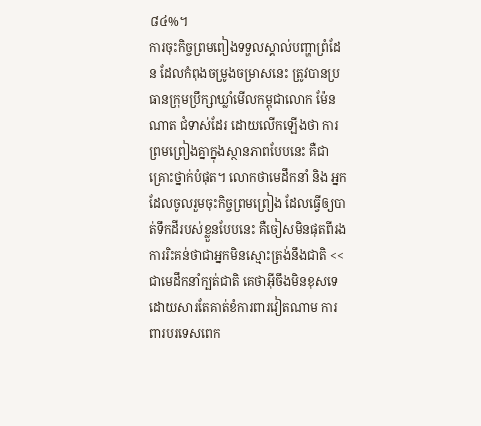៨៤%។
ការចុះកិច្ចព្រមពៀងទទួលស្គាល់បញ្ហាព្រំដែន ដែលកំពុងចម្រូងចម្រាសនេះ ត្រូវបានប្រធានក្រុមប្រឹក្សាឃ្លាំមើលកម្ពុជាលោក ម៉ែន ណាត ជំទាស់ដែរ ដោយលើកឡើងថា ការព្រមព្រៀងគ្នាក្នុងស្ថានភាពបែបនេះ គឺជាគ្រោះថ្នាក់បំផុត។ លោកថាមេដឹកនាំ និង អ្នកដែលចូលរួមចុះកិច្ចព្រមព្រៀង ដែលធ្វើឲ្យបាត់ទឹកដីរបស់ខ្លួនបែបនេះ គឺចៀសមិនផុតពីរងការរិះគន់ថាជាអ្នកមិនស្មោះត្រង់នឹងជាតិ <<ជាមេដឹកនាំក្បត់ជាតិ គេថាអ៊ីចឹងមិនខុសទេ ដោយសារតែគាត់ខំការពារវៀតណាម ការពារបរទេសពេក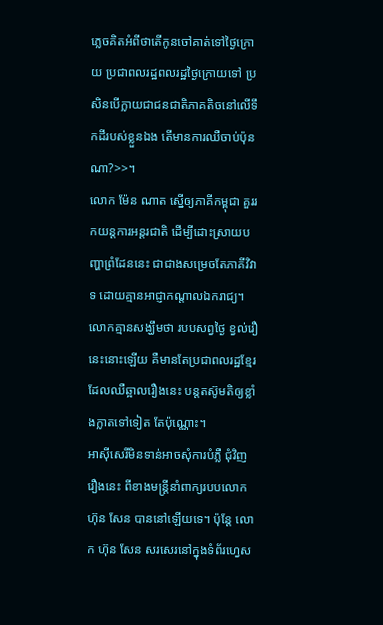ភ្លេចគិតអំពីថាតើកូនចៅគាត់ទៅថ្ងៃក្រោយ ប្រជាពលរដ្ឋពលរដ្ឋថ្ងៃក្រោយទៅ ប្រសិនបើក្លាយជាជនជាតិភាគតិចនៅលើទឹកដីរបស់ខ្លួនឯង តើមានការឈឺចាប់ប៉ុនណា?>>។
លោក ម៉ែន ណាត ស្នើឲ្យភាគីកម្ពុជា គួររកយន្តការអន្តរជាតិ ដើម្បីដោះស្រាយបញ្ហាព្រំដែននេះ ជាជាងសម្រេចតែភាគីវិវាទ ដោយគ្មានអាជ្ញាកណ្តាលឯករាជ្យ។ លោកគ្មានសង្ឃឹមថា របបសព្វថ្ងៃ ខ្វល់រឿនេះនោះឡើយ គឺមានតែប្រជាពលរដ្ឋខ្មែរ ដែលឈឺឆ្អាលរឿងនេះ បន្តតស៊ូមតិឲ្យខ្លាំងក្លាតទៅទៀត តែប៉ុណ្ណោះ។
អាស៊ីសេរីមិនទាន់អាចសុំការបំភ្លឺ ជុំវិញរឿងនេះ ពីខាងមន្រ្តីនាំពាក្យរបបលោក ហ៊ុន សែន បាននៅឡើយទេ។ ប៉ុន្តែ លោក ហ៊ុន សែន សរសេរនៅក្នុងទំព័រហ្វេស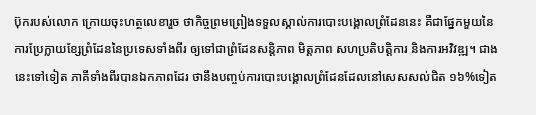ប៊ុករបស់លោក ក្រោយចុះហត្ថលេខារួច ថាកិច្ចព្រមព្រៀងទទួលស្គាល់ការបោះបង្គោលព្រំដែននេះ គឺជាផ្នែកមួយនៃការប្រែក្លាយខ្សែព្រំដែននៃប្រទេសទាំងពីរ ឲ្យទៅជាព្រំដែនសន្តិភាព មិត្តភាព សហប្រតិបត្តិការ និងការអវិវឌ្ឍ។ ជាងនេះទៅទៀត ភាគីទាំងពីរបានឯកភាពដែរ ថានឹងបញ្ចប់ការបោះបង្គោលព្រំដែនដែលនៅសេសសល់ជិត ១៦%ទៀត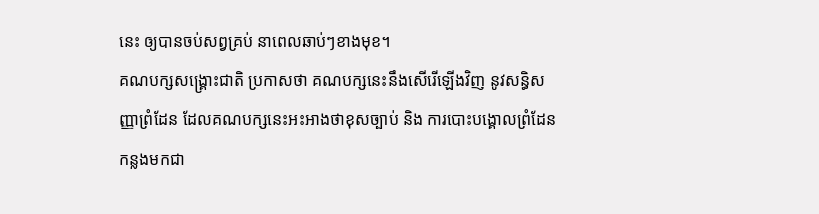នេះ ឲ្យបានចប់សព្វគ្រប់ នាពេលឆាប់ៗខាងមុខ។
គណបក្សសង្គ្រោះជាតិ ប្រកាសថា គណបក្សនេះនឹងសើរើឡើងវិញ នូវសន្ធិសញ្ញាព្រំដែន ដែលគណបក្សនេះអះអាងថាខុសច្បាប់ និង ការបោះបង្គោលព្រំដែនកន្លងមកជា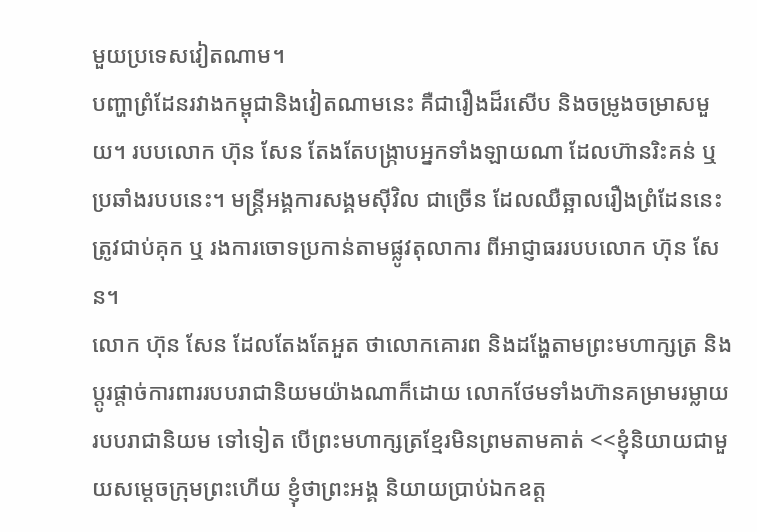មួយប្រទេសវៀតណាម។
បញ្ហាព្រំដែនរវាងកម្ពុជានិងវៀតណាមនេះ គឺជារឿងដ៏រសើប និងចម្រូងចម្រាសមួយ។ របបលោក ហ៊ុន សែន តែងតែបង្ក្រាបអ្នកទាំងឡាយណា ដែលហ៊ានរិះគន់ ឬ ប្រឆាំងរបបនេះ។ មន្ត្រីអង្គការសង្គមស៊ីវិល ជាច្រើន ដែលឈឺឆ្អាលរឿងព្រំដែននេះ ត្រូវជាប់គុក ឬ រងការចោទប្រកាន់តាមផ្លូវតុលាការ ពីអាជ្ញាធររបបលោក ហ៊ុន សែន។
លោក ហ៊ុន សែន ដែលតែងតែអួត ថាលោកគោរព និងដង្ហែតាមព្រះមហាក្សត្រ និង ប្តូរផ្តាច់ការពាររបបរាជានិយមយ៉ាងណាក៏ដោយ លោកថែមទាំងហ៊ានគម្រាមរម្លាយរបបរាជានិយម ទៅទៀត បើព្រះមហាក្សត្រខ្មែរមិនព្រមតាមគាត់ <<ខ្ញុំនិយាយជាមួយសម្ដេចក្រុមព្រះហើយ ខ្ញុំថាព្រះអង្គ និយាយប្រាប់ឯកឧត្ដ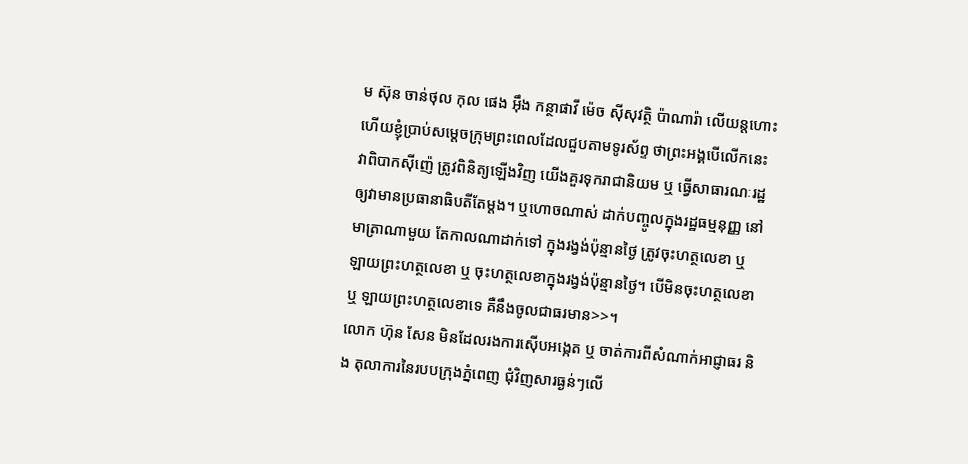ម ស៊ុន ចាន់ថុល កុល ផេង អ៊ឹង កន្ថាផាវី ម៉េច ស៊ីសុវត្ថិ ប៉ាណារ៉ា លើយន្តហោះ ហើយខ្ញុំប្រាប់សម្ដេចក្រុមព្រះពេលដែលជួបតាមទូរស័ព្ទ ថាព្រះអង្គបើលើកនេះវាពិបាកស៊ីញ៉េ ត្រូវពិនិត្យឡើងវិញ យើងគួរទុករាជានិយម ឬ ធ្វើសាធារណៈរដ្ឋ ឲ្យវាមានប្រធានាធិបតីតែម្តង។ ឬហោចណាស់ ដាក់បញ្ចូលក្នុងរដ្ឋធម្មនុញ្ញ នៅមាត្រាណាមួយ តែកាលណាដាក់ទៅ ក្នុងរង្វង់ប៉ុន្មានថ្ងៃ ត្រូវចុះហត្ថលេខា ឬ ឡាយព្រះហត្ថលេខា ឬ ចុះហត្ថលេខាក្នុងរង្វង់ប៉ុន្មានថ្ងៃ។ បើមិនចុះហត្ថលេខា ឬ ឡាយព្រះហត្ថលេខាទេ គឺនឹងចូលជាធរមាន>>។
លោក ហ៊ុន សែន មិនដែលរងការស៊ើបអង្កេត ឬ ចាត់ការពីសំណាក់អាជ្ញាធរ និង តុលាការនៃរបបក្រុងភ្នំពេញ ជុំវិញសារធ្ងន់ៗលើ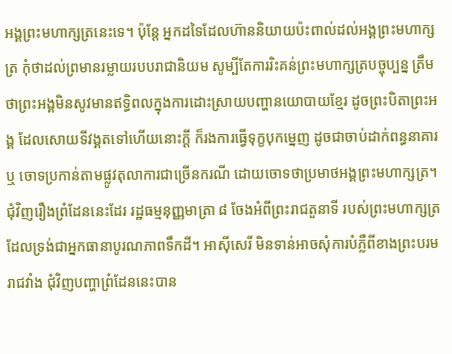អង្គព្រះមហាក្សត្រនេះទេ។ ប៉ុន្តែ អ្នកដទៃដែលហ៊ាននិយាយប៉ះពាល់ដល់អង្គព្រះមហាក្សត្រ កុំថាដល់ព្រមានរម្លាយរបបរាជានិយម សូម្បីតែការរិះគន់ព្រះមហាក្សត្របច្ចុប្បន្ន ត្រឹមថាព្រះអង្គមិនសូវមានឥទ្ធិពលក្នុងការដោះស្រាយបញ្ហានយោបាយខ្មែរ ដូចព្រះបិតាព្រះអង្គ ដែលសោយទីវង្គតទៅហើយនោះក្តី ក៏រងការធ្វើទុក្ខបុកម្នេញ ដូចជាចាប់ដាក់ពន្ធនាគារ ឬ ចោទប្រកាន់តាមផ្លូវតុលាការជាច្រើនករណី ដោយចោទថាប្រមាថអង្គព្រះមហាក្សត្រ។
ជុំវិញរឿងព្រំដែននេះដែរ រដ្ឋធម្មនុញ្ញមាត្រា ៨ ចែងអំពីព្រះរាជតួនាទី របស់ព្រះមហាក្សត្រ ដែលទ្រង់ជាអ្នកធានាបូរណភាពទឹកដី។ អាស៊ីសេរី មិនទាន់អាចសុំការបំភ្លឺពីខាងព្រះបរមរាជវាំង ជុំវិញបញ្ហាព្រំដែននេះបាន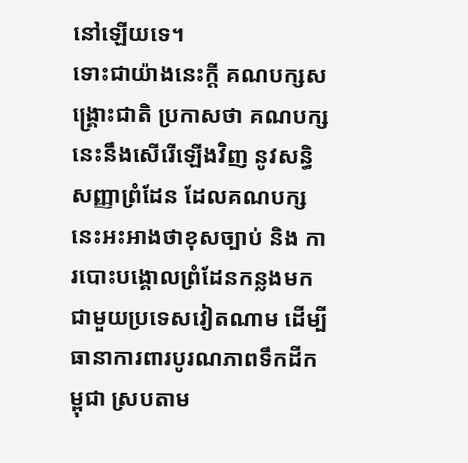នៅឡើយទេ។
ទោះជាយ៉ាងនេះក្តី គណបក្សសង្គ្រោះជាតិ ប្រកាសថា គណបក្សនេះនឹងសើរើឡើងវិញ នូវសន្ធិសញ្ញាព្រំដែន ដែលគណបក្សនេះអះអាងថាខុសច្បាប់ និង ការបោះបង្គោលព្រំដែនកន្លងមកជាមួយប្រទេសវៀតណាម ដើម្បីធានាការពារបូរណភាពទឹកដីកម្ពុជា ស្របតាម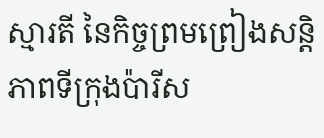ស្មារតី នៃកិច្ចព្រមព្រៀងសន្តិភាពទីក្រុងប៉ារីស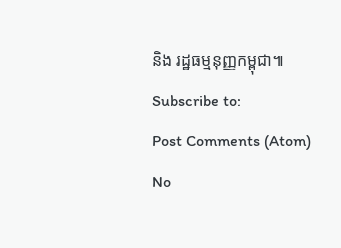និង រដ្ឋធម្មនុញ្ញកម្ពុជា៕
Subscribe to:
Post Comments (Atom)
No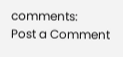comments:
Post a Comment